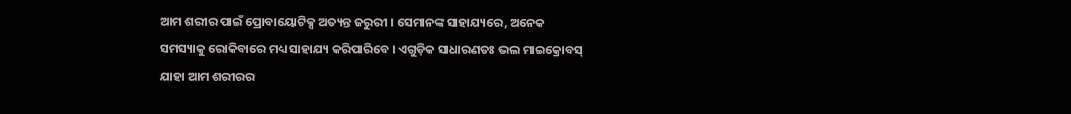ଆମ ଶରୀର ପାଇଁ ପ୍ରୋବାୟୋଟିକ୍ସ ଅତ୍ୟନ୍ତ ଜରୁରୀ । ସେମାନଙ୍କ ସାହାଯ୍ୟରେ, ଅନେକ ସମସ୍ୟାକୁ ରୋକିବାରେ ମଧ୍ୟ ସାହାଯ୍ୟ କରିପାରିବେ । ଏଗୁଡ଼ିକ ସାଧାରଣତଃ ଭଲ ମାଇକ୍ରୋବସ୍ ଯାହା ଆମ ଶରୀରର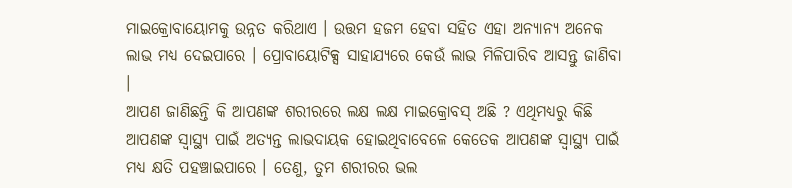ମାଇକ୍ରୋବାୟୋମକୁ ଉନ୍ନତ କରିଥାଏ । ଉତ୍ତମ ହଜମ ହେବା ସହିତ ଏହା ଅନ୍ୟାନ୍ୟ ଅନେକ ଲାଭ ମଧ୍ୟ ଦେଇପାରେ । ପ୍ରୋବାୟୋଟିକ୍ସ ସାହାଯ୍ୟରେ କେଉଁ ଲାଭ ମିଳିପାରିବ ଆସନ୍ତୁ ଜାଣିବା ।
ଆପଣ ଜାଣିଛନ୍ତି କି ଆପଣଙ୍କ ଶରୀରରେ ଲକ୍ଷ ଲକ୍ଷ ମାଇକ୍ରୋବସ୍ ଅଛି ? ଏଥିମଧ୍ୟରୁ କିଛି ଆପଣଙ୍କ ସ୍ୱାସ୍ଥ୍ୟ ପାଇଁ ଅତ୍ୟନ୍ତ ଲାଭଦାୟକ ହୋଇଥିବାବେଳେ କେତେକ ଆପଣଙ୍କ ସ୍ୱାସ୍ଥ୍ୟ ପାଇଁ ମଧ୍ୟ କ୍ଷତି ପହଞ୍ଚାଇପାରେ । ତେଣୁ, ତୁମ ଶରୀରର ଭଲ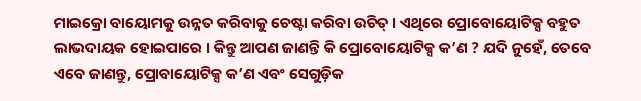ମାଇକ୍ରୋ ବାୟୋମକୁ ଉନ୍ନତ କରିବାକୁ ଚେଷ୍ଟା କରିବା ଉଚିତ୍ । ଏଥିରେ ପ୍ରୋବୋୟୋଟିକ୍ସ ବହୁତ ଲାଭଦାୟକ ହୋଇପାରେ । କିନ୍ତୁ ଆପଣ ଜାଣନ୍ତି କି ପ୍ରୋବୋୟୋଟିକ୍ସ କ’ଣ ? ଯଦି ନୁହେଁ, ତେବେ ଏବେ ଜାଣନ୍ତୁ, ପ୍ରୋବାୟୋଟିକ୍ସ କ’ଣ ଏବଂ ସେଗୁଡ଼ିକ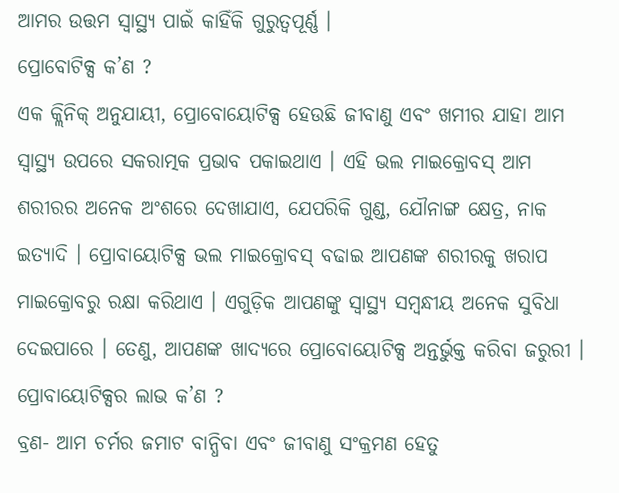ଆମର ଉତ୍ତମ ସ୍ୱାସ୍ଥ୍ୟ ପାଇଁ କାହିଁକି ଗୁରୁତ୍ୱପୂର୍ଣ୍ଣ ।
ପ୍ରୋବୋଟିକ୍ସ କ’ଣ ?
ଏକ କ୍ଲିନିକ୍ ଅନୁଯାୟୀ, ପ୍ରୋବୋୟୋଟିକ୍ସ ହେଉଛି ଜୀବାଣୁ ଏବଂ ଖମୀର ଯାହା ଆମ ସ୍ୱାସ୍ଥ୍ୟ ଉପରେ ସକରାତ୍ମକ ପ୍ରଭାବ ପକାଇଥାଏ । ଏହି ଭଲ ମାଇକ୍ରୋବସ୍ ଆମ ଶରୀରର ଅନେକ ଅଂଶରେ ଦେଖାଯାଏ, ଯେପରିକି ଗୁଣ୍ଡ, ଯୌନାଙ୍ଗ କ୍ଷେତ୍ର, ନାକ ଇତ୍ୟାଦି । ପ୍ରୋବାୟୋଟିକ୍ସ ଭଲ ମାଇକ୍ରୋବସ୍ ବଢାଇ ଆପଣଙ୍କ ଶରୀରକୁ ଖରାପ ମାଇକ୍ରୋବରୁ ରକ୍ଷା କରିଥାଏ । ଏଗୁଡ଼ିକ ଆପଣଙ୍କୁ ସ୍ୱାସ୍ଥ୍ୟ ସମ୍ବନ୍ଧୀୟ ଅନେକ ସୁବିଧା ଦେଇପାରେ । ତେଣୁ, ଆପଣଙ୍କ ଖାଦ୍ୟରେ ପ୍ରୋବୋୟୋଟିକ୍ସ ଅନ୍ତର୍ଭୁକ୍ତ କରିବା ଜରୁରୀ ।
ପ୍ରୋବାୟୋଟିକ୍ସର ଲାଭ କ’ଣ ?
ବ୍ରଣ- ଆମ ଚର୍ମର ଜମାଟ ବାନ୍ଧିବା ଏବଂ ଜୀବାଣୁ ସଂକ୍ରମଣ ହେତୁ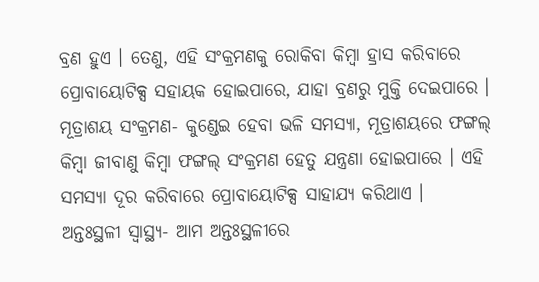ବ୍ରଣ ହୁଏ । ତେଣୁ, ଏହି ସଂକ୍ରମଣକୁ ରୋକିବା କିମ୍ବା ହ୍ରାସ କରିବାରେ ପ୍ରୋବାୟୋଟିକ୍ସ ସହାୟକ ହୋଇପାରେ, ଯାହା ବ୍ରଣରୁ ମୁକ୍ତି ଦେଇପାରେ ।
ମୂତ୍ରାଶୟ ସଂକ୍ରମଣ- କୁଣ୍ଡେଇ ହେବା ଭଳି ସମସ୍ୟା, ମୂତ୍ରାଶୟରେ ଫଙ୍ଗଲ୍ କିମ୍ବା ଜୀବାଣୁ କିମ୍ବା ଫଙ୍ଗଲ୍ ସଂକ୍ରମଣ ହେତୁ ଯନ୍ତ୍ରଣା ହୋଇପାରେ । ଏହି ସମସ୍ୟା ଦୂର କରିବାରେ ପ୍ରୋବାୟୋଟିକ୍ସ ସାହାଯ୍ୟ କରିଥାଏ ।
ଅନ୍ତଃସ୍ଥଳୀ ସ୍ବାସ୍ଥ୍ୟ- ଆମ ଅନ୍ତଃସ୍ଥଳୀରେ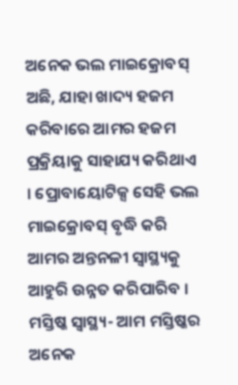ଅନେକ ଭଲ ମାଇକ୍ରୋବସ୍ ଅଛି, ଯାହା ଖାଦ୍ୟ ହଜମ କରିବାରେ ଆମର ହଜମ ପ୍ରକ୍ରିୟାକୁ ସାହାଯ୍ୟ କରିଥାଏ । ପ୍ରୋବାୟୋଟିକ୍ସ ସେହି ଭଲ ମାଇକ୍ରୋବସ୍ ବୃଦ୍ଧି କରି ଆମର ଅନ୍ତନଳୀ ସ୍ୱାସ୍ଥ୍ୟକୁ ଆହୁରି ଉନ୍ନତ କରିପାରିବ ।
ମସ୍ତିଷ୍କ ସ୍ୱାସ୍ଥ୍ୟ- ଆମ ମସ୍ତିଷ୍କର ଅନେକ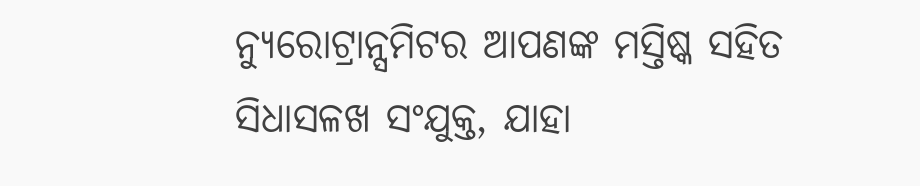ନ୍ୟୁରୋଟ୍ରାନ୍ସମିଟର ଆପଣଙ୍କ ମସ୍ତିଷ୍କ ସହିତ ସିଧାସଳଖ ସଂଯୁକ୍ତ, ଯାହା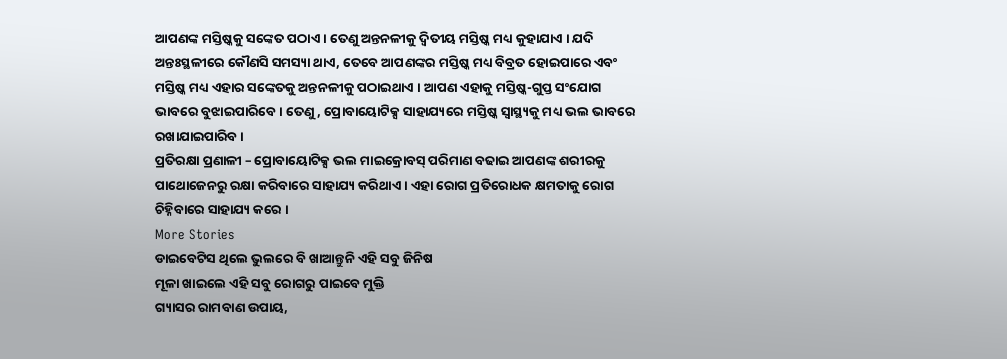ଆପଣଙ୍କ ମସ୍ତିଷ୍କକୁ ସଙ୍କେତ ପଠାଏ । ତେଣୁ ଅନ୍ତନଳୀକୁ ଦ୍ୱିତୀୟ ମସ୍ତିଷ୍କ ମଧ୍ୟ କୁହାଯାଏ । ଯଦି ଅନ୍ତଃସ୍ଥଳୀରେ କୌଣସି ସମସ୍ୟା ଥାଏ, ତେବେ ଆପଣଙ୍କର ମସ୍ତିଷ୍କ ମଧ୍ୟ ବିବ୍ରତ ହୋଇପାରେ ଏବଂ ମସ୍ତିଷ୍କ ମଧ୍ୟ ଏହାର ସଙ୍କେତକୁ ଅନ୍ତନଳୀକୁ ପଠାଇଥାଏ । ଆପଣ ଏହାକୁ ମସ୍ତିଷ୍କ-ଗୁପ୍ତ ସଂଯୋଗ ଭାବରେ ବୁଝାଇପାରିବେ । ତେଣୁ, ପ୍ରୋବାୟୋଟିକ୍ସ ସାହାଯ୍ୟରେ ମସ୍ତିଷ୍କ ସ୍ୱାସ୍ଥ୍ୟକୁ ମଧ୍ୟ ଭଲ ଭାବରେ ରଖାଯାଇପାରିବ ।
ପ୍ରତିରକ୍ଷା ପ୍ରଣାଳୀ – ପ୍ରୋବାୟୋଟିକ୍ସ ଭଲ ମାଇକ୍ରୋବସ୍ ପରିମାଣ ବଢାଇ ଆପଣଙ୍କ ଶରୀରକୁ ପାଥୋଜେନରୁ ରକ୍ଷା କରିବାରେ ସାହାଯ୍ୟ କରିଥାଏ । ଏହା ରୋଗ ପ୍ରତିରୋଧକ କ୍ଷମତାକୁ ରୋଗ ଚିହ୍ନିବାରେ ସାହାଯ୍ୟ କରେ ।
More Stories
ଡାଇବେଟିସ ଥିଲେ ଭୁଲରେ ବି ଖାଆନ୍ତୁନି ଏହି ସବୁ ଜିନିଷ
ମୂଳା ଖାଇଲେ ଏହି ସବୁ ରୋଗରୁ ପାଇବେ ମୁକ୍ତି
ଗ୍ୟାସର ରାମବାଣ ଉପାୟ,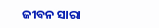ଜୀବନ ସାରା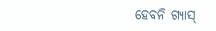ହେବନି ଗ୍ୟାସ୍